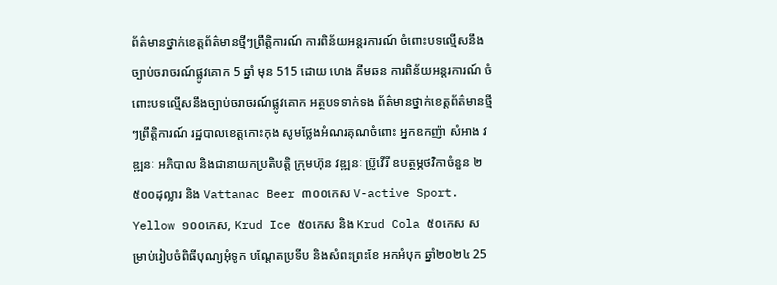ព័ត៌មានថ្នាក់ខេត្តព័ត៌មានថ្មីៗព្រឹត្តិការណ៍ ការពិន័យអន្តរការណ៍ ចំពោះបទល្មើសនឹងច្បាប់ចរាចរណ៍ផ្លូវគោក 5 ឆ្នាំ មុន 515 ដោយ ហេង គីមឆន ការពិន័យអន្តរការណ៍ ចំពោះបទល្មើសនឹងច្បាប់ចរាចរណ៍ផ្លូវគោក អត្ថបទទាក់ទង ព័ត៌មានថ្នាក់ខេត្តព័ត៌មានថ្មីៗព្រឹត្តិការណ៍ រដ្ឋបាលខេត្តកោះកុង សូមថ្លែងអំណរគុណចំពោះ អ្នកឧកញ៉ា សំអាង វឌ្ឍនៈ អភិបាល និងជានាយកប្រតិបត្ដិ ក្រុមហ៊ុន វឌ្ឍនៈ ប្រ៊ូវើរី ឧបត្ថម្ភថវិកាចំនួន ២ ៥០០ដុល្លារ និង Vattanac Beer ៣០០កេស V-active Sport. Yellow ១០០កេស, Krud Ice ៥០កេស និង Krud Cola ៥០កេស សម្រាប់រៀបចំពិធីបុណ្យអុំទូក បណ្តែតប្រទីប និងសំពះព្រះខែ អកអំបុក ឆ្នាំ២០២៤ 25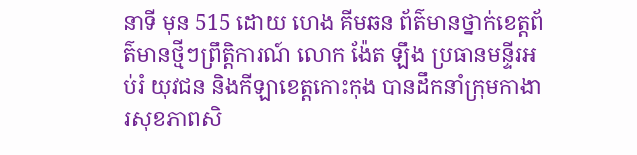នាទី មុន 515 ដោយ ហេង គីមឆន ព័ត៌មានថ្នាក់ខេត្តព័ត៌មានថ្មីៗព្រឹត្តិការណ៍ លោក ង៉ែត ឡឹង ប្រធានមន្ទីរអប់រំ យុវជន និងកីឡាខេត្តកោះកុង បានដឹកនាំក្រុមកាងារសុខភាពសិ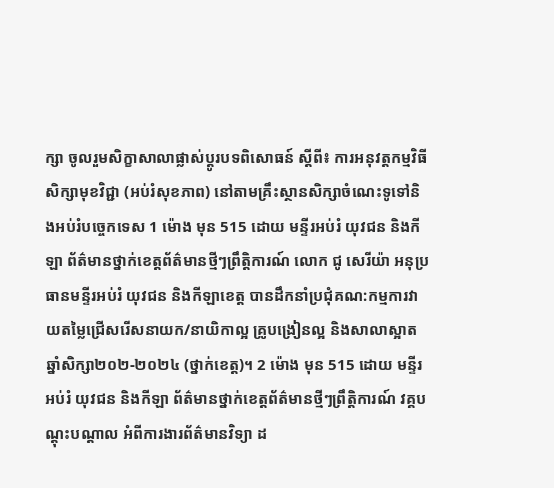ក្សា ចូលរួមសិក្ខាសាលាផ្លាស់ប្តូរបទពិសោធន៍ ស្តីពី៖ ការអនុវត្តកម្មវិធីសិក្សាមុខវិជ្ជា (អប់រំសុខភាព) នៅតាមគ្រឹះស្ថានសិក្សាចំណេះទូទៅនិងអប់រំបច្ចេកទេស 1 ម៉ោង មុន 515 ដោយ មន្ទីរអប់រំ យុវជន និងកីឡា ព័ត៌មានថ្នាក់ខេត្តព័ត៌មានថ្មីៗព្រឹត្តិការណ៍ លោក ជូ សេរីយ៉ា អនុប្រធានមន្ទីរអប់រំ យុវជន និងកីឡាខេត្ត បានដឹកនាំប្រជុំគណ:កម្មការវាយតម្លៃជ្រើសរើសនាយក/នាយិកាល្អ គ្រូបង្រៀនល្អ និងសាលាស្អាត ឆ្នាំសិក្សា២០២-២០២៤ (ថ្នាក់ខេត្ត)។ 2 ម៉ោង មុន 515 ដោយ មន្ទីរអប់រំ យុវជន និងកីឡា ព័ត៌មានថ្នាក់ខេត្តព័ត៌មានថ្មីៗព្រឹត្តិការណ៍ វគ្គបណ្តុះបណ្តាល អំពីការងារព័ត៌មានវិទ្យា ដ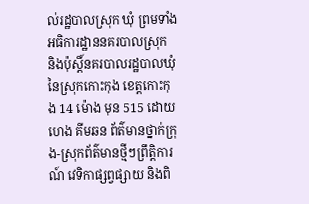ល់រដ្ឋបាលស្រុក ឃុំ ព្រមទាំងអធិការដ្ឋាននគរបាលស្រុក និងប៉ុស្តិ៍នគរបាលរដ្ឋបាលឃុំ នៃស្រុកកោះកុង ខេត្តកោះកុង 14 ម៉ោង មុន 515 ដោយ ហេង គីមឆន ព័ត៌មានថ្នាក់ក្រុង-ស្រុកព័ត៌មានថ្មីៗព្រឹត្តិការណ៍ វេទិកាផ្សព្វផ្សាយ និងពិ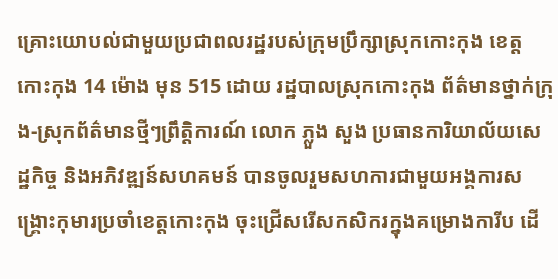គ្រោះយោបល់ជាមួយប្រជាពលរដ្ឋរបស់ក្រុមប្រឹក្សាស្រុកកោះកុង ខេត្តកោះកុង 14 ម៉ោង មុន 515 ដោយ រដ្ឋបាលស្រុកកោះកុង ព័ត៌មានថ្នាក់ក្រុង-ស្រុកព័ត៌មានថ្មីៗព្រឹត្តិការណ៍ លោក ភ្លួង សួង ប្រធានការិយាល័យសេដ្ឋកិច្ច និងអភិវឌ្ឍន៍សហគមន៍ បានចូលរួមសហការជាមួយអង្គការសង្រ្គោះកុមារប្រចាំខេត្តកោះកុង ចុះជ្រើសរើសកសិករក្នុងគម្រោងការីប ដើ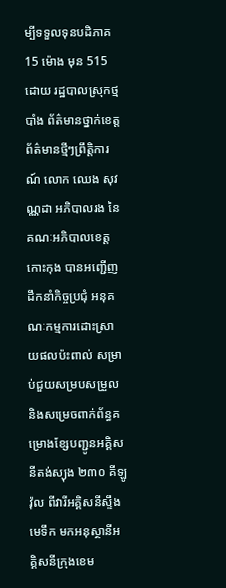ម្បីទទួលទុនបដិភាគ 15 ម៉ោង មុន 515 ដោយ រដ្ឋបាលស្រុកថ្មបាំង ព័ត៌មានថ្នាក់ខេត្តព័ត៌មានថ្មីៗព្រឹត្តិការណ៍ លោក ឈេង សុវណ្ណដា អភិបាលរង នៃគណៈអភិបាលខេត្តកោះកុង បានអញ្ជើញដឹកនាំកិច្ចប្រជុំ អនុគណៈកម្មការដោះស្រាយផលប៉ះពាល់ សម្រាប់ជួយសម្របសម្រួល និងសម្រេចពាក់ព័ន្ធគម្រោងខ្សែបញ្ជូនអគ្គិសនីតង់ស្យុង ២៣០ គីឡូវ៉ុល ពីវារីអគ្គិសនីស្ទឹងមេទឹក មកអនុស្ថានីអគ្គិសនីក្រុងខេម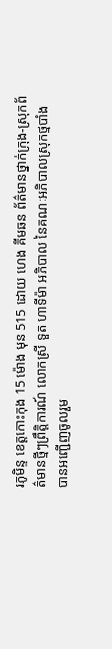រភូមិន្ទ ខេត្តកោះកុង 15 ម៉ោង មុន 515 ដោយ ហេង គីមឆន ព័ត៌មានថ្នាក់ក្រុង-ស្រុកព័ត៌មានថ្មីៗព្រឹត្តិការណ៍ លោកស្រី ទួត ហាទីម៉ា អភិបាល នៃគណៈអភិបាលស្រុកថ្មបាំង បានអញ្ជើញចូលរួម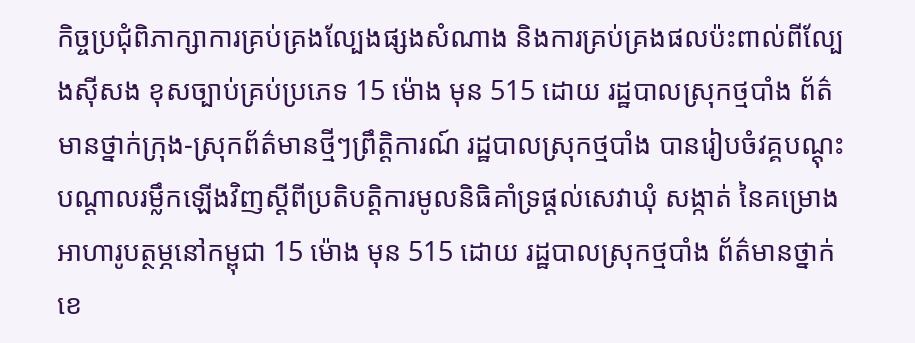កិច្ចប្រជុំពិភាក្សាការគ្រប់គ្រងល្បែងផ្សងសំណាង និងការគ្រប់គ្រងផលប៉ះពាល់ពីល្បែងស៊ីសង ខុសច្បាប់គ្រប់ប្រភេទ 15 ម៉ោង មុន 515 ដោយ រដ្ឋបាលស្រុកថ្មបាំង ព័ត៌មានថ្នាក់ក្រុង-ស្រុកព័ត៌មានថ្មីៗព្រឹត្តិការណ៍ រដ្ឋបាលស្រុកថ្មបាំង បានរៀបចំវគ្គបណ្ដុះបណ្ដាលរម្លឹកឡើងវិញស្ដីពីប្រតិបតិ្ដការមូលនិធិគាំទ្រផ្ដល់សេវាឃុំ សង្កាត់ នៃគម្រោងអាហារូបត្ថម្ភនៅកម្ពុជា 15 ម៉ោង មុន 515 ដោយ រដ្ឋបាលស្រុកថ្មបាំង ព័ត៌មានថ្នាក់ខេ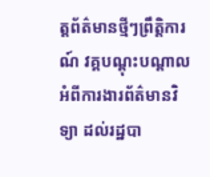ត្តព័ត៌មានថ្មីៗព្រឹត្តិការណ៍ វគ្គបណ្តុះបណ្តាល អំពីការងារព័ត៌មានវិទ្យា ដល់រដ្ឋបា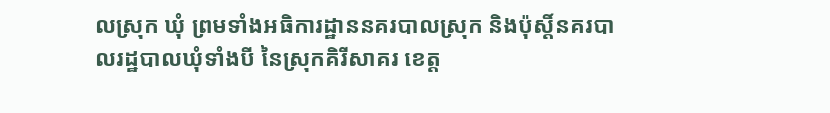លស្រុក ឃុំ ព្រមទាំងអធិការដ្ឋាននគរបាលស្រុក និងប៉ុស្តិ៍នគរបាលរដ្ឋបាលឃុំទាំងបី នៃស្រុកគិរីសាគរ ខេត្ត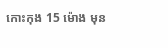កោះកុង 15 ម៉ោង មុន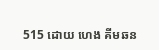515 ដោយ ហេង គីមឆន